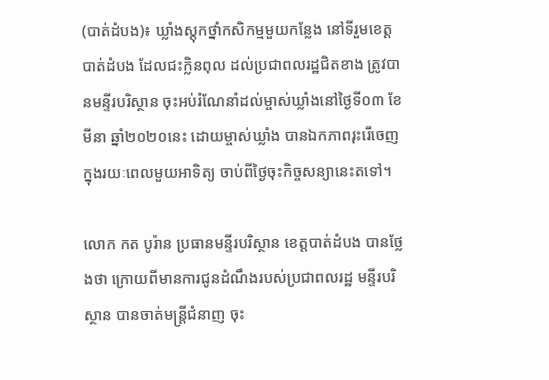(បាត់ដំបង)៖ ឃ្លាំងស្តុកថ្នាំកសិកម្មមួយកន្លែង នៅទីរួមខេត្តបាត់ដំបង ដែលជះក្លិនពុល ដល់ប្រជាពលរដ្ឋជិតខាង ត្រូវបានមន្ទីរបរិស្ថាន ចុះអប់រំណែនាំដល់ម្ចាស់ឃ្លាំងនៅថ្ងៃទី០៣ ខែមីនា ឆ្នាំ២០២០នេះ ដោយម្ចាស់ឃ្លាំង បានឯកភាពរុះរើចេញ ក្នុងរយៈពេលមួយអាទិត្យ ចាប់ពីថ្ងៃចុះកិច្ចសន្យានេះតទៅ។

លោក កត បូរ៉ាន ប្រធានមន្ទីរបរិស្ថាន ខេត្តបាត់ដំបង បានថ្លែងថា ក្រោយពីមានការជូនដំណឹងរបស់ប្រជាពលរដ្ឋ មន្ទីរបរិស្ថាន បានចាត់មន្ត្រីជំនាញ ចុះ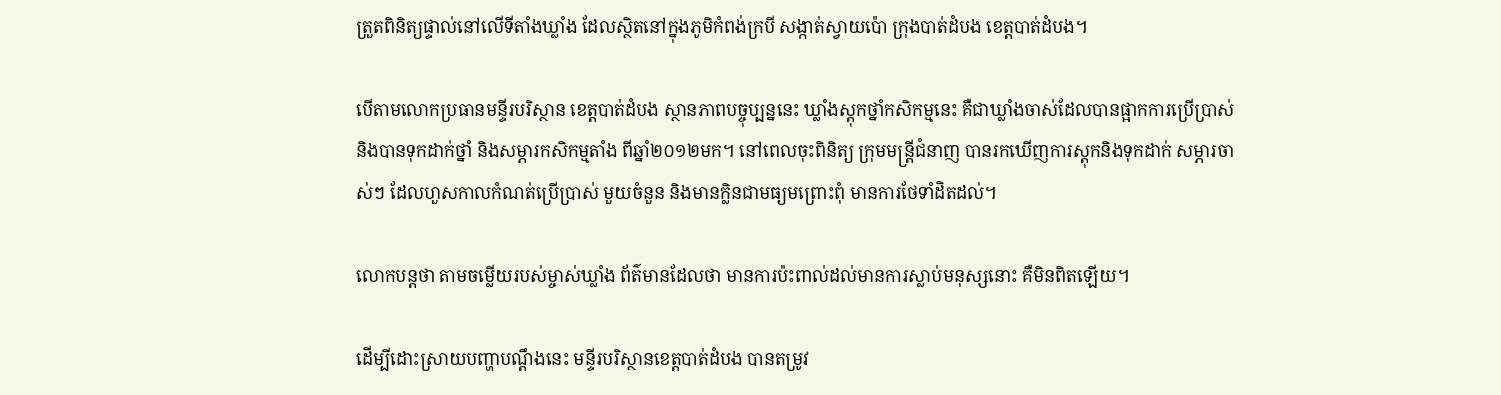ត្រួតពិនិត្យផ្ទាល់នៅលើទីតាំងឃ្លាំង ដែលស្ថិតនៅក្នុងភូមិកំពង់ក្របី សង្កាត់ស្វាយប៉ោ ក្រុងបាត់ដំបង ខេត្តបាត់ដំបង។

បើតាមលោកប្រធានមន្ទីរបរិស្ថាន ខេត្តបាត់ដំបង ស្ថានភាពបច្ចុប្បន្ននេះ ឃ្លាំងស្តុកថ្នាំកសិកម្មនេះ គឺជាឃ្លាំងចាស់ដែលបានផ្អាកការប្រើប្រាស់ និងបានទុកដាក់ថ្នាំ និងសម្ភារកសិកម្មតាំង ពីឆ្នាំ២០១២មក។ នៅពេលចុះពិនិត្យ ក្រុមមន្ត្រីជំនាញ បានរកឃើញការស្តុកនិងទុកដាក់ សម្ភារចាស់ៗ ដែលហួសកាលកំណត់ប្រើប្រាស់ មួយចំនួន និងមានក្លិនជាមធ្យមព្រោះពុំ មានការថែទាំដិតដល់។

លោកបន្តថា តាមចម្លើយរបស់ម្ចាស់ឃ្លាំង ព័ត៌មានដែលថា មានការប៉ះពាល់ដល់មានការស្លាប់មនុស្សនោះ គឺមិនពិតឡើយ។

ដើម្បីដោះស្រាយបញ្ហាបណ្តឹងនេះ មន្ទីរបរិស្ថានខេត្តបាត់ដំបង បានតម្រូវ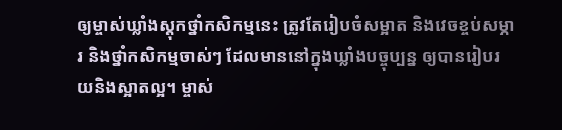ឲ្យម្ចាស់ឃ្លាំងស្តុកថ្នាំកសិកម្មនេះ ត្រូវតែរៀបចំសម្អាត និងវេចខ្ចប់សម្ភារ និងថ្នាំកសិកម្មចាស់ៗ ដែលមាននៅក្នុងឃ្លាំងបច្ចុប្បន្ន ឲ្យបានរៀបរយនិងស្អាតល្អ។ ម្ចាស់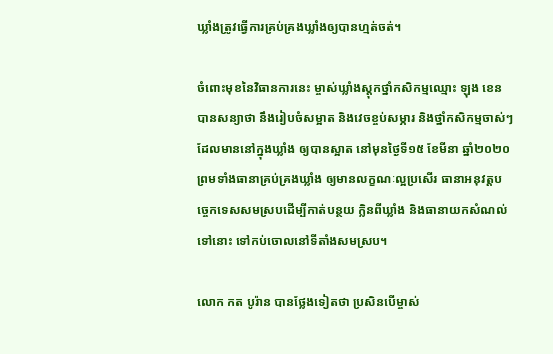ឃ្លាំងត្រូវធ្វើការគ្រប់គ្រងឃ្លាំងឲ្យបានហ្មត់ចត់។

ចំពោះមុខនៃវិធានការនេះ ម្ចាស់ឃ្លាំងស្តុកថ្នាំកសិកម្មឈ្មោះ ឡុង ខេន បានសន្យាថា នឹងរៀបចំសម្អាត និងវេចខ្ចប់សម្ភារ និងថ្នាំកសិកម្មចាស់ៗ ដែលមាននៅក្នុងឃ្លាំង ឲ្យបានស្អាត នៅមុនថ្ងៃទី១៥ ខែមីនា ឆ្នាំ២០២០ ព្រមទាំងធានាគ្រប់គ្រងឃ្លាំង ឲ្យមានលក្ខណៈល្អប្រសើរ ធានាអនុវត្តបច្ចេកទេសសមស្របដើម្បីកាត់បន្ថយ ក្លិនពីឃ្លាំង និងធានាយកសំណល់ទៅនោះ ទៅកប់ចោលនៅទីតាំងសមស្រប។

លោក កត បូរ៉ាន បានថ្លែងទៀតថា ប្រសិនបើម្ចាស់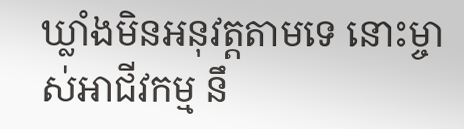ឃ្លាំងមិនអនុវត្តតាមទេ នោះម្ចាស់អាជីវកម្ម នឹ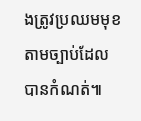ងត្រូវប្រឈមមុខតាមច្បាប់ដែលបានកំណត់៕